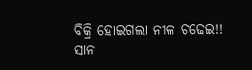ବିକ୍ରି ହୋଇଗଲା ନୀଳ ଚଢେଇ!!
ସାନ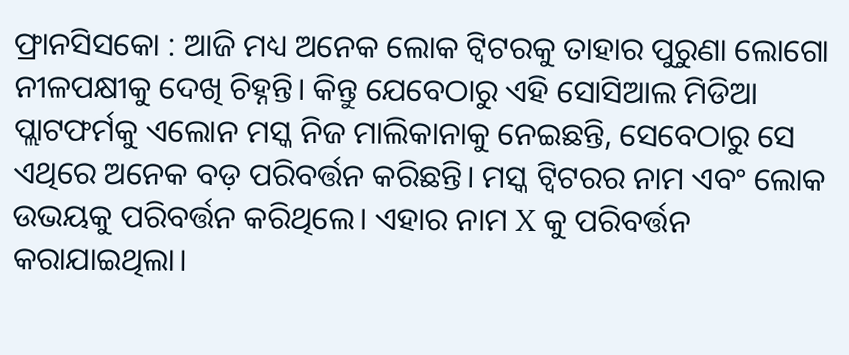ଫ୍ରାନସିସକୋ : ଆଜି ମଧ୍ୟ ଅନେକ ଲୋକ ଟ୍ୱିଟରକୁ ତାହାର ପୁରୁଣା ଲୋଗୋ ନୀଳପକ୍ଷୀକୁ ଦେଖି ଚିହ୍ନନ୍ତି। କିନ୍ତୁ ଯେବେଠାରୁ ଏହି ସୋସିଆଲ ମିଡିଆ ପ୍ଲାଟଫର୍ମକୁ ଏଲୋନ ମସ୍କ ନିଜ ମାଲିକାନାକୁ ନେଇଛନ୍ତି, ସେବେଠାରୁ ସେ ଏଥିରେ ଅନେକ ବଡ଼ ପରିବର୍ତ୍ତନ କରିଛନ୍ତି। ମସ୍କ ଟ୍ୱିଟରର ନାମ ଏବଂ ଲୋକ ଉଭୟକୁ ପରିବର୍ତ୍ତନ କରିଥିଲେ। ଏହାର ନାମ X କୁ ପରିବର୍ତ୍ତନ କରାଯାଇଥିଲା।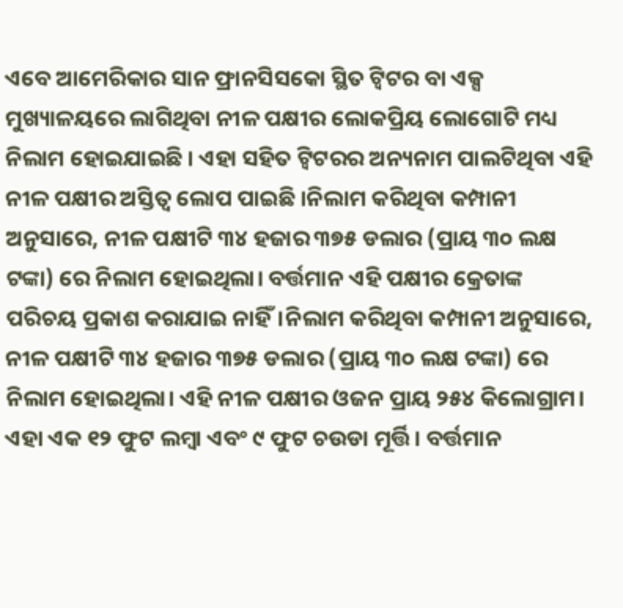ଏବେ ଆମେରିକାର ସାନ ଫ୍ରାନସିସକୋ ସ୍ଥିତ ଟ୍ବିଟର ବା ଏକ୍ସ ମୁଖ୍ୟାଳୟରେ ଲାଗିଥିବା ନୀଳ ପକ୍ଷୀର ଲୋକପ୍ରିୟ ଲୋଗୋଟି ମଧ୍ୟ ନିଲାମ ହୋଇଯାଇଛି । ଏହା ସହିତ ଟ୍ବିଟରର ଅନ୍ୟନାମ ପାଲଟିଥିବା ଏହି ନୀଳ ପକ୍ଷୀର ଅସ୍ତିତ୍ବ ଲୋପ ପାଇଛି ।ନିଲାମ କରିଥିବା କମ୍ପାନୀ ଅନୁସାରେ, ନୀଳ ପକ୍ଷୀଟି ୩୪ ହଜାର ୩୭୫ ଡଲାର (ପ୍ରାୟ ୩୦ ଲକ୍ଷ ଟଙ୍କା) ରେ ନିଲାମ ହୋଇଥିଲା। ବର୍ତ୍ତମାନ ଏହି ପକ୍ଷୀର କ୍ରେତାଙ୍କ ପରିଚୟ ପ୍ରକାଶ କରାଯାଇ ନାହିଁ।ନିଲାମ କରିଥିବା କମ୍ପାନୀ ଅନୁସାରେ, ନୀଳ ପକ୍ଷୀଟି ୩୪ ହଜାର ୩୭୫ ଡଲାର (ପ୍ରାୟ ୩୦ ଲକ୍ଷ ଟଙ୍କା) ରେ ନିଲାମ ହୋଇଥିଲା। ଏହି ନୀଳ ପକ୍ଷୀର ଓଜନ ପ୍ରାୟ ୨୫୪ କିଲୋଗ୍ରାମ। ଏହା ଏକ ୧୨ ଫୁଟ ଲମ୍ବା ଏବଂ ୯ ଫୁଟ ଚଉଡା ମୂର୍ତ୍ତି। ବର୍ତ୍ତମାନ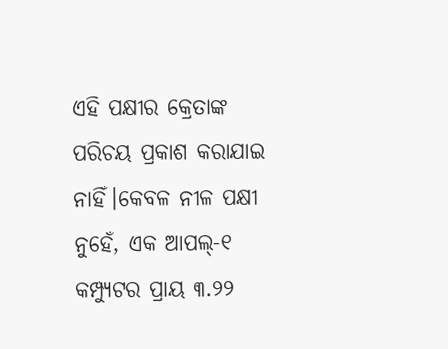ଏହି ପକ୍ଷୀର କ୍ରେତାଙ୍କ ପରିଚୟ ପ୍ରକାଶ କରାଯାଇ ନାହିଁ।କେବଳ ନୀଳ ପକ୍ଷୀ ନୁହେଁ, ଏକ ଆପଲ୍-୧ କମ୍ପ୍ୟୁଟର ପ୍ରାୟ ୩.୨୨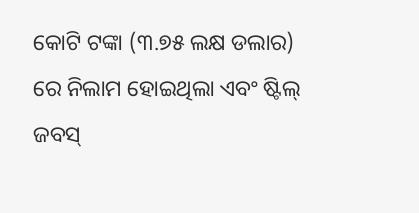କୋଟି ଟଙ୍କା (୩.୭୫ ଲକ୍ଷ ଡଲାର) ରେ ନିଲାମ ହୋଇଥିଲା ଏବଂ ଷ୍ଟିଲ୍ ଜବସ୍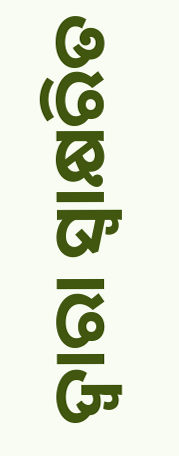ଦ୍ୱାରା ସ୍ୱାକ୍ଷରିତ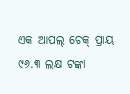ଏକ ଆପଲ୍ ଚେକ୍ ପ୍ରାୟ ୯୬.୩ ଲକ୍ଷ ଟଙ୍କା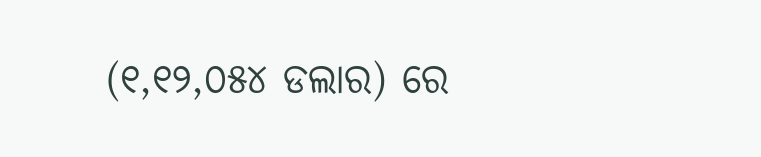(୧,୧୨,୦୫୪ ଡଲାର) ରେ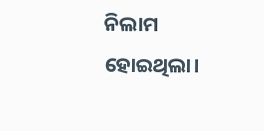ନିଲାମ ହୋଇଥିଲା।